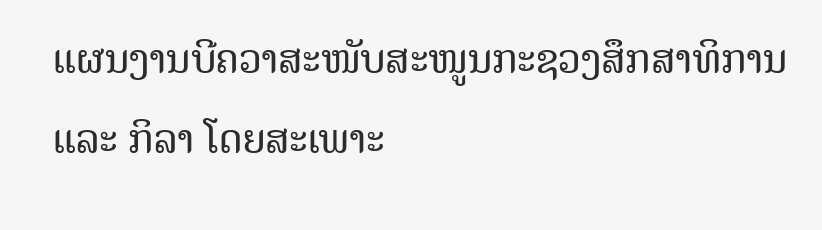ແຜນງານບີຄວາສະໜັບສະໜູນກະຊວງສຶກສາທິການ ແລະ ກິລາ ໂດຍສະເພາະ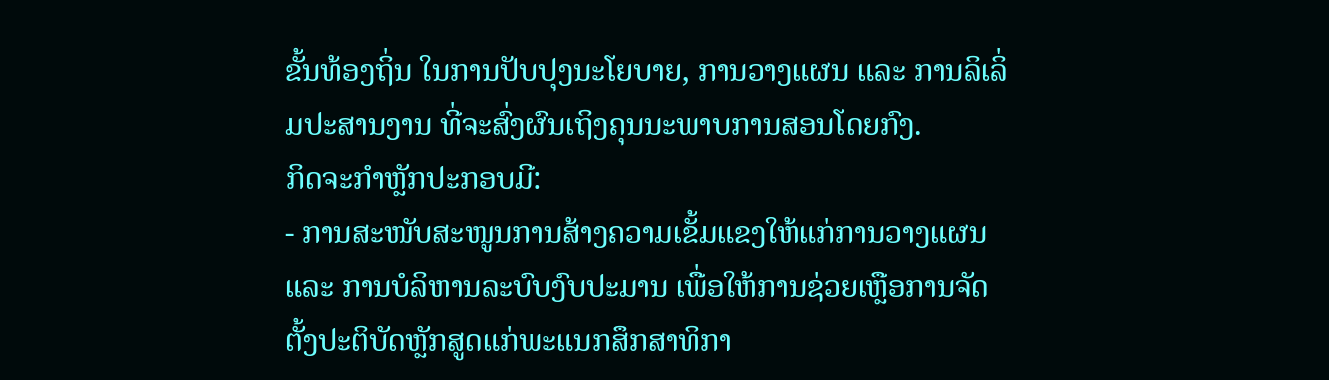ຂັ້ນທ້ອງຖິ່ນ ໃນການປັບປຸງນະໂຍບາຍ, ການວາງແຜນ ແລະ ການລິເລິ່ມປະສານງານ ທີ່ຈະສົ່ງຜົນເຖິງຄຸນນະພາບການສອນໂດຍກົງ.
ກິດຈະກຳຫຼັກປະກອບມີ:
- ການສະໜັບສະໜູນການສ້າງຄວາມເຂັ້ມແຂງໃຫ້ແກ່ການວາງແຜນ ແລະ ການບໍລິຫານລະບົບງົບປະມານ ເພື່ອໃຫ້ການຊ່ວຍເຫຼືອການຈັດຕັ້ງປະຕິບັດຫຼັກສູດແກ່ພະແນກສຶກສາທິກາ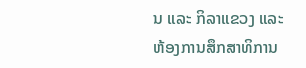ນ ແລະ ກິລາແຂວງ ແລະ ຫ້ອງການສຶກສາທິການ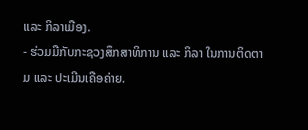ແລະ ກິລາເມືອງ.
- ຮ່ວມມືກັບກະຊວງສຶກສາທິການ ແລະ ກິລາ ໃນການຕິດຕາມ ແລະ ປະເມີນເຄືອຄ່າຍ.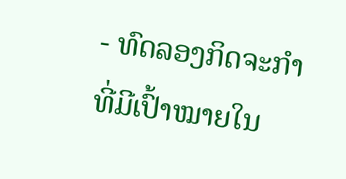- ທົດລອງກິດຈະກຳ ທີ່ມີເປົ້າໝາຍໃນ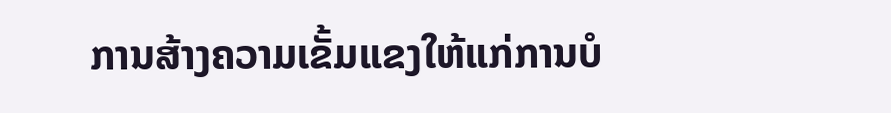ການສ້າງຄວາມເຂັ້ມແຂງໃຫ້ແກ່ການບໍ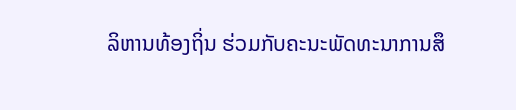ລິຫານທ້ອງຖິ່ນ ຮ່ວມກັບຄະນະພັດທະນາການສຶ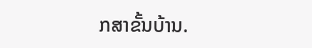ກສາຂັ້ນບ້ານ.